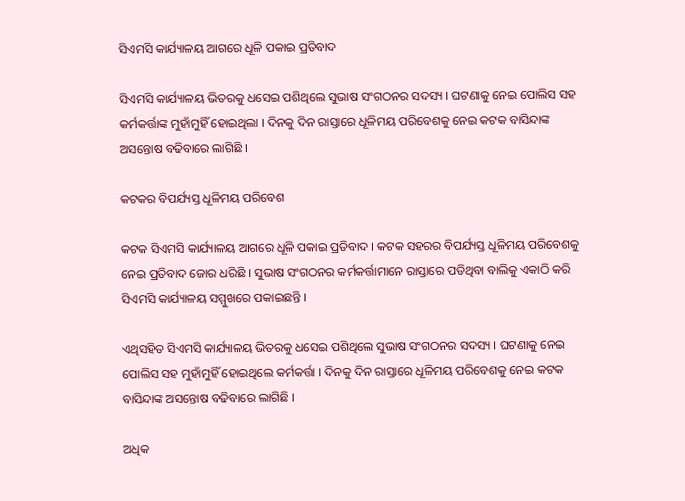ସିଏମସି କାର୍ଯ୍ୟାଳୟ ଆଗରେ ଧୂଳି ପକାଇ ପ୍ରତିବାଦ

ସିଏମସି କାର୍ଯ୍ୟାଳୟ ଭିତରକୁ ଧସେଇ ପଶିଥିଲେ ସୁଭାଷ ସଂଗଠନର ସଦସ୍ୟ । ଘଟଣାକୁ ନେଇ ପୋଲିସ ସହ କର୍ମକର୍ତ୍ତାଙ୍କ ମୁହାଁମୁହିଁ ହୋଇଥିଲା । ଦିନକୁ ଦିନ ରାସ୍ତାରେ ଧୂଳିମୟ ପରିବେଶକୁ ନେଇ କଟକ ବାସିନ୍ଦାଙ୍କ ଅସନ୍ତୋଷ ବଢିବାରେ ଲାଗିଛି ।

କଟକର ବିପର୍ଯ୍ୟସ୍ତ ଧୂଳିମୟ ପରିବେଶ

କଟକ ସିଏମସି କାର୍ଯ୍ୟାଳୟ ଆଗରେ ଧୂଳି ପକାଇ ପ୍ରତିବାଦ । କଟକ ସହରର ବିପର୍ଯ୍ୟସ୍ତ ଧୂଳିମୟ ପରିବେଶକୁ ନେଇ ପ୍ରତିବାଦ ଜୋର ଧରିଛି । ସୁଭାଷ ସଂଗଠନର କର୍ମକର୍ତ୍ତାମାନେ ରାସ୍ତାରେ ପଡିଥିବା ବାଲିକୁ ଏକାଠି କରି ସିଏମସି କାର୍ଯ୍ୟାଳୟ ସମ୍ମୁଖରେ ପକାଇଛନ୍ତି ।

ଏଥିସହିତ ସିଏମସି କାର୍ଯ୍ୟାଳୟ ଭିତରକୁ ଧସେଇ ପଶିଥିଲେ ସୁଭାଷ ସଂଗଠନର ସଦସ୍ୟ । ଘଟଣାକୁ ନେଇ ପୋଲିସ ସହ ମୁହାଁମୁହିଁ ହୋଇଥିଲେ କର୍ମକର୍ତ୍ତା । ଦିନକୁ ଦିନ ରାସ୍ତାରେ ଧୂଳିମୟ ପରିବେଶକୁ ନେଇ କଟକ ବାସିନ୍ଦାଙ୍କ ଅସନ୍ତୋଷ ବଢିବାରେ ଲାଗିଛି ।

ଅଧିକ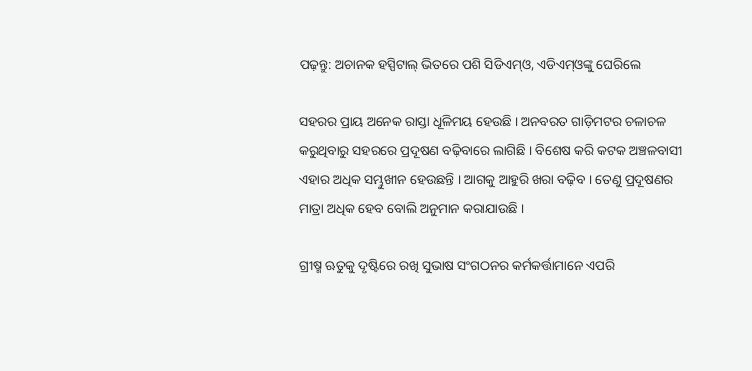ପଢ଼ନ୍ତୁ: ଅଚାନକ ହସ୍ପିଟାଲ୍‌ ଭିତରେ ପଶି ସିଡିଏମ୍‌ଓ, ଏଡିଏମ୍‌ଓଙ୍କୁ ଘେରିଲେ

ସହରର ପ୍ରାୟ ଅନେକ ରାସ୍ତା ଧୂଳିମୟ ହେଉଛି । ଅନବରତ ଗାଡ଼ିମଟର ଚଳାଚଳ କରୁଥିବାରୁ ସହରରେ ପ୍ରଦୂଷଣ ବଢ଼ିବାରେ ଲାଗିଛି । ବିଶେଷ କରି କଟକ ଅଞ୍ଚଳବାସୀ ଏହାର ଅଧିକ ସମ୍ଭୁଖୀନ ହେଉଛନ୍ତି । ଆଗକୁ ଆହୁରି ଖରା ବଢ଼ିବ । ତେଣୁ ପ୍ରଦୂଷଣର ମାତ୍ରା ଅଧିକ ହେବ ବୋଲି ଅନୁମାନ କରାଯାଉଛି ।

ଗ୍ରୀଷ୍ମ ଋତୁକୁ ଦୃଷ୍ଟିରେ ରଖି ସୁଭାଷ ସଂଗଠନର କର୍ମକର୍ତ୍ତାମାନେ ଏପରି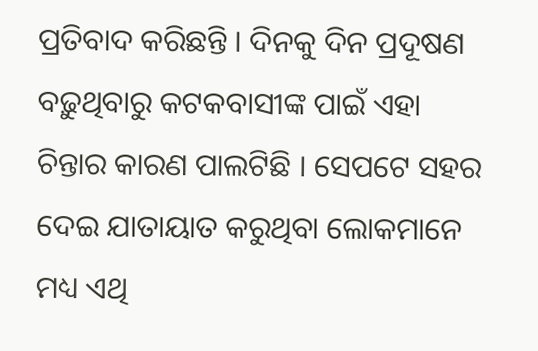ପ୍ରତିବାଦ କରିଛନ୍ତି । ଦିନକୁ ଦିନ ପ୍ରଦୂଷଣ ବଢ଼ୁଥିବାରୁ କଟକବାସୀଙ୍କ ପାଇଁ ଏହା ଚିନ୍ତାର କାରଣ ପାଲଟିଛି । ସେପଟେ ସହର ଦେଇ ଯାତାୟାତ କରୁଥିବା ଲୋକମାନେ ମଧ୍ୟ ଏଥି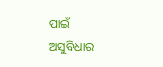ପାଇଁ ଅସୁବିଧାର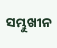ସମ୍ଭୁଖୀନ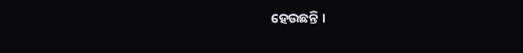ହେଉଛନ୍ତି ।